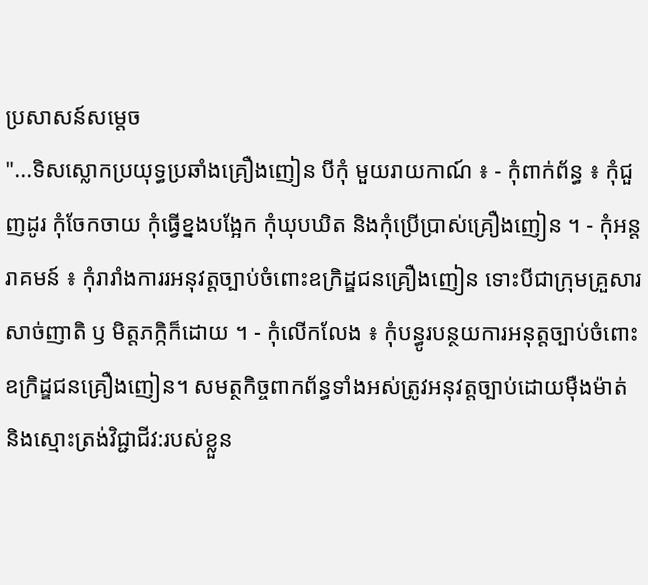ប្រសាសន៍សម្តេច
"...ទិសស្លោកប្រយុទ្ធប្រឆាំងគ្រឿងញៀន បីកុំ មួយរាយកាណ៍ ៖ - កុំពាក់ព័ន្ធ ៖ កុំជួញដូរ កុំចែកចាយ កុំធ្វើខ្នងបង្អែក កុំឃុបឃិត និងកុំប្រើប្រាស់គ្រឿងញៀន ។ - កុំអន្តរាគមន៍ ៖ កុំរារាំងការរអនុវត្តច្បាប់ចំពោះឧក្រិដ្ឌជនគ្រឿងញៀន ទោះបីជាក្រុមគ្រួសារ សាច់ញាតិ ឫ មិត្តភក្កិក៏ដោយ ។ - កុំលើកលែង ៖ កុំបន្ធូរបន្ថយការអនុត្តច្បាប់ចំពោះឧក្រិដ្ឌជនគ្រឿងញៀន។ សមត្ថកិច្ចពាកព័ន្ធទាំងអស់ត្រូវអនុវត្តច្បាប់ដោយមុឺងម៉ាត់ និងស្មោះត្រង់វិជ្ជាជីវ:របស់ខ្លួន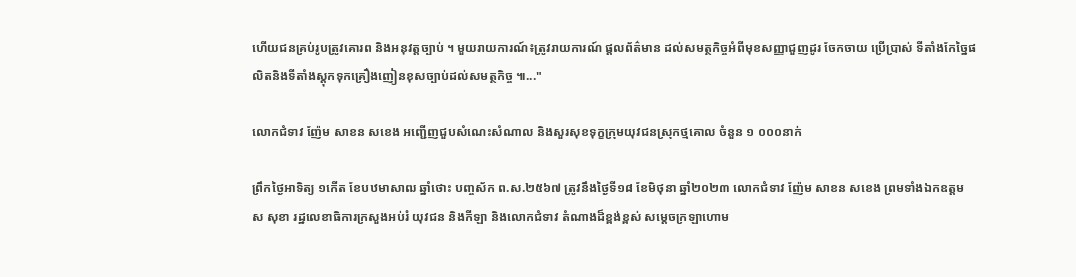ហើយជនគ្រប់រូបត្រូវគោរព និងអនុវត្តច្បាប់ ។ មួយរាយការណ៍៖ត្រូវរាយការណ៍ ផ្តលព័ត៌មាន ដល់សមត្ថកិច្ចអំពីមុខសញ្ញាជួញដូរ ចែកចាយ ប្រើប្រាស់ ទីតាំងកែច្នៃផលិតនិងទីតាំងស្តុកទុកគ្រឿងញៀនខុសច្បាប់ដល់សមត្ថកិច្ច ៕..."

លោកជំទាវ ញ៉ែម សាខន សខេង អញ្ជើញជួបសំណេះសំណាល និងសួរសុខទុក្ខក្រុមយុវជនស្រុកថ្មគោល ចំនួន ១ ០០០នាក់

ព្រឹកថ្ងៃអាទិត្យ ១កើត ខែបឋមាសាឍ ឆ្នាំថោះ បញ្ចស័ក ព.ស.២៥៦៧ ត្រូវនឹងថ្ងៃទី១៨ ខែមិថុនា ឆ្នាំ២០២៣ លោកជំទាវ ញ៉ែម សាខន សខេង ព្រមទាំងឯកឧត្តម ស សុខា រដ្ឋលេខាធិការក្រសួងអប់រំ យុវជន និងកីឡា និងលោកជំទាវ តំណាងដ៏ខ្ពង់ខ្ពស់ សម្ដេចក្រឡាហោម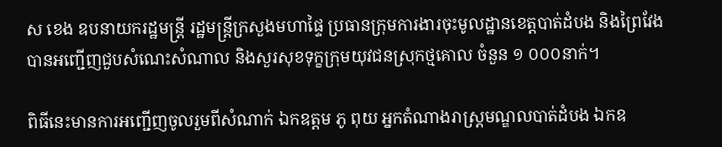ស ខេង ឧបនាយករដ្ឋមន្ត្រី រដ្ឋមន្ត្រីក្រសួងមហាផ្ទៃ ប្រធានក្រុមការងារចុះមូលដ្ឋានខេត្តបាត់ដំបង និងព្រៃវែង បានអញ្ជើញជួបសំណេះសំណាល និងសួរសុខទុក្ខក្រុមយុវជនស្រុកថ្មគោល ចំនួន ១ ០០០នាក់។

ពិធីនេះមានការអញ្ជើញចូលរួមពីសំណាក់ ឯកឧត្តម ភូ ពុយ អ្នកតំណាងរាស្រ្តមណ្ឌលបាត់ដំបង ឯកឧ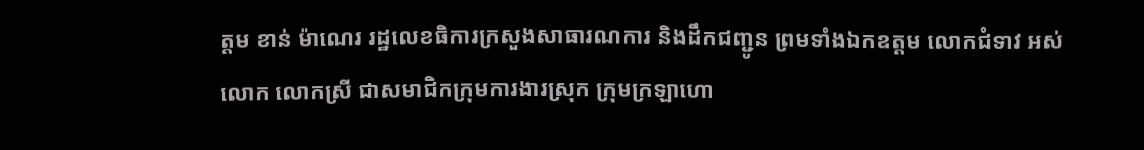ត្តម ខាន់ ម៉ាណេរ រដ្ឋលេខធិការក្រសួងសាធារណការ និងដឹកជញ្ជូន ព្រមទាំងឯកឧត្តម លោកជំទាវ អស់លោក លោកស្រី ជាសមាជិកក្រុមការងារស្រុក ក្រុមក្រឡាហោ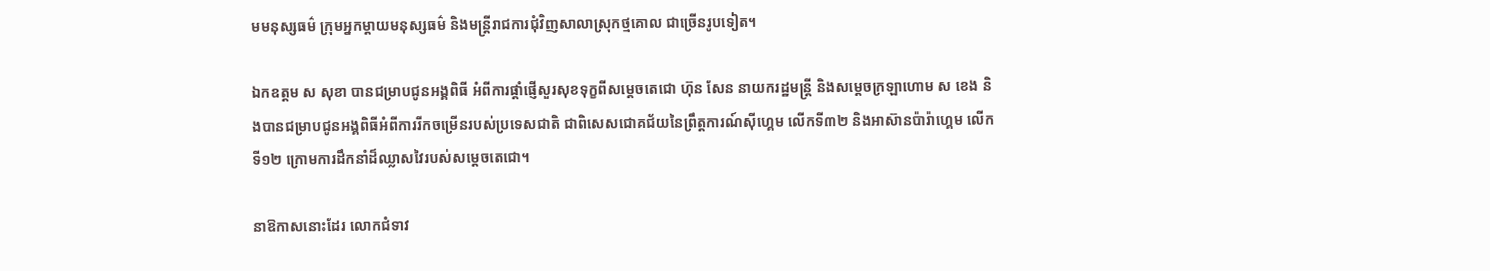មមនុស្សធម៌ ក្រុមអ្នកម្តាយមនុស្សធម៌ និងមន្រ្តីរាជការជុំវិញសាលាស្រុកថ្មគោល ជាច្រើនរូបទៀត។

ឯកឧត្តម ស សុខា បានជម្រាបជូនអង្គពិធី អំពីការផ្ដាំផ្ញើសួរសុខទុក្ខពីសម្តេចតេជោ ហ៊ុន សែន នាយករដ្ឋមន្ត្រី និងសម្តេចក្រឡាហោម ស ខេង និងបានជម្រាបជូនអង្គពិធីអំពីការរីកចម្រើនរបស់ប្រទេសជាតិ ជាពិសេសជោគជ័យនៃព្រឹត្តការណ៍ស៊ីហ្គេម លើកទី៣២ និងអាស៊ានប៉ារ៉ាហ្គេម លើកទី១២ ក្រោមការដឹកនាំដ៏ឈ្លាសវៃរបស់សម្តេចតេជោ។

នាឱកាសនោះដែរ លោកជំទាវ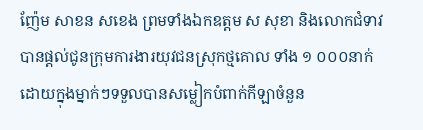ញ៉ែម សាខន សខេង ព្រមទាំងឯកឧត្តម ស សុខា និងលោកជំទាវ បានផ្ដល់ជូនក្រុមការងារយុវជនស្រុកថ្មគោល ទាំង ១ ០០០នាក់ ដោយក្នុងម្នាក់ៗទទួលបានសម្លៀកបំពាក់កីឡាចំនួន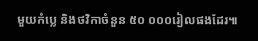មួយកំប្លេ និងថវិកាចំនួន ៥០ ០០០រៀលផងដែរ៕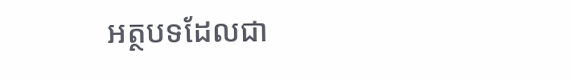អត្ថបទដែលជា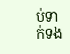ប់ទាក់ទង